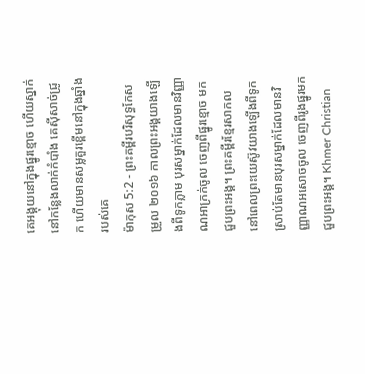គេអង្គុយនៅក្នុងផ្នូរខ្មោច ហើយស្នាក់នៅកន្លែងលាក់កំបាំង គេស៊ីសាច់ជ្រូក ហើយមានសម្លគួរខ្ពើមនៅក្នុងឆ្នាំងរបស់គេ
ម៉ាកុស 5:2 - ព្រះគម្ពីរបរិសុទ្ធកែសម្រួល ២០១៦ កាលព្រះអង្គយាងឡើងពីទូកភ្លាម បុរសម្នាក់ដែលមានវិញ្ញាណអាក្រក់ចូល ចេញពីផ្នូរខ្មោច មកជួបព្រះអង្គ។ ព្រះគម្ពីរខ្មែរសាកល នៅពេលព្រះយេស៊ូវយាងឡើងពីទូក ស្រាប់តែមានបុរសម្នាក់ដែលមានវិញ្ញាណអសោចចូល ចេញពីរូងផ្នូរមកជួបព្រះអង្គ។ Khmer Christian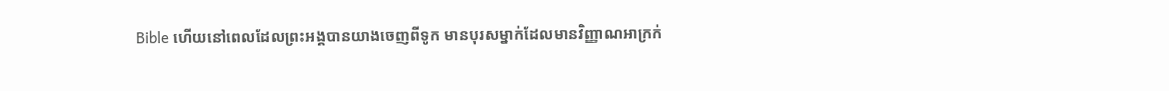Bible ហើយនៅពេលដែលព្រះអង្គបានយាងចេញពីទូក មានបុរសម្នាក់ដែលមានវិញ្ញាណអាក្រក់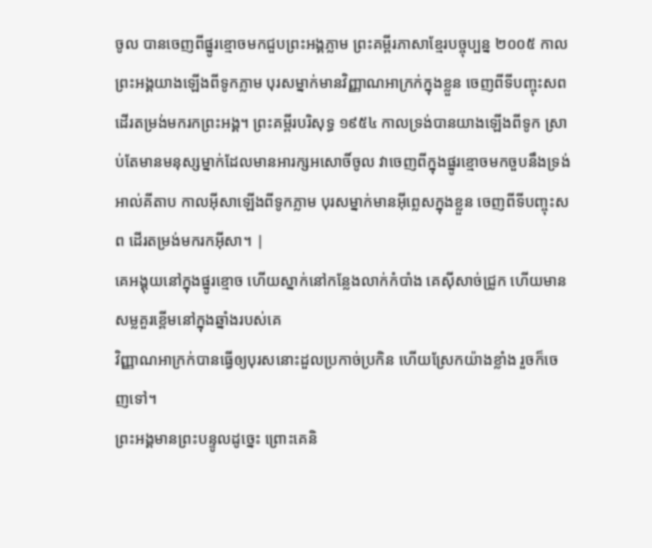ចូល បានចេញពីផ្នូរខ្មោចមកជួបព្រះអង្គភ្លាម ព្រះគម្ពីរភាសាខ្មែរបច្ចុប្បន្ន ២០០៥ កាលព្រះអង្គយាងឡើងពីទូកភ្លាម បុរសម្នាក់មានវិញ្ញាណអាក្រក់ក្នុងខ្លួន ចេញពីទីបញ្ចុះសព ដើរតម្រង់មករកព្រះអង្គ។ ព្រះគម្ពីរបរិសុទ្ធ ១៩៥៤ កាលទ្រង់បានយាងឡើងពីទូក ស្រាប់តែមានមនុស្សម្នាក់ដែលមានអារក្សអសោចិ៍ចូល វាចេញពីក្នុងផ្នូរខ្មោចមកចួបនឹងទ្រង់ អាល់គីតាប កាលអ៊ីសាឡើងពីទូកភ្លាម បុរសម្នាក់មានអ៊ីព្លេសក្នុងខ្លួន ចេញពីទីបញ្ចុះសព ដើរតម្រង់មករកអ៊ីសា។ |
គេអង្គុយនៅក្នុងផ្នូរខ្មោច ហើយស្នាក់នៅកន្លែងលាក់កំបាំង គេស៊ីសាច់ជ្រូក ហើយមានសម្លគួរខ្ពើមនៅក្នុងឆ្នាំងរបស់គេ
វិញ្ញាណអាក្រក់បានធ្វើឲ្យបុរសនោះដួលប្រកាច់ប្រកិន ហើយស្រែកយ៉ាងខ្លាំង រួចក៏ចេញទៅ។
ព្រះអង្គមានព្រះបន្ទូលដូច្នេះ ព្រោះគេនិ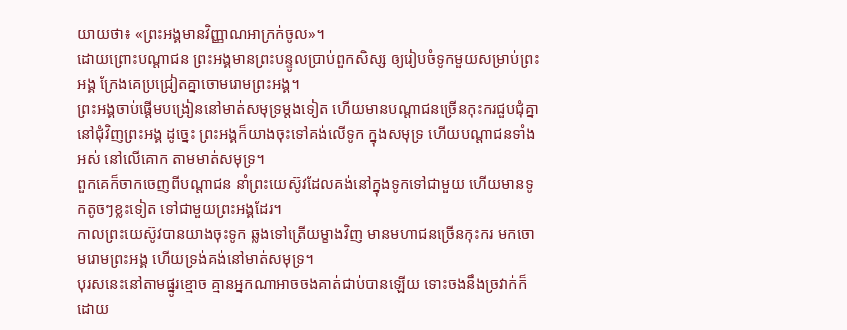យាយថា៖ «ព្រះអង្គមានវិញ្ញាណអាក្រក់ចូល»។
ដោយព្រោះបណ្ដាជន ព្រះអង្គមានព្រះបន្ទូលប្រាប់ពួកសិស្ស ឲ្យរៀបចំទូកមួយសម្រាប់ព្រះអង្គ ក្រែងគេប្រជ្រៀតគ្នាចោមរោមព្រះអង្គ។
ព្រះអង្គចាប់ផ្ដើមបង្រៀននៅមាត់សមុទ្រម្តងទៀត ហើយមានបណ្ដាជនច្រើនកុះករជួបជុំគ្នានៅជុំវិញព្រះអង្គ ដូច្នេះ ព្រះអង្គក៏យាងចុះទៅគង់លើទូក ក្នុងសមុទ្រ ហើយបណ្ដាជនទាំងអស់ នៅលើគោក តាមមាត់សមុទ្រ។
ពួកគេក៏ចាកចេញពីបណ្ដាជន នាំព្រះយេស៊ូវដែលគង់នៅក្នុងទូកទៅជាមួយ ហើយមានទូកតូចៗខ្លះទៀត ទៅជាមួយព្រះអង្គដែរ។
កាលព្រះយេស៊ូវបានយាងចុះទូក ឆ្លងទៅត្រើយម្ខាងវិញ មានមហាជនច្រើនកុះករ មកចោមរោមព្រះអង្គ ហើយទ្រង់គង់នៅមាត់សមុទ្រ។
បុរសនេះនៅតាមផ្នូរខ្មោច គ្មានអ្នកណាអាចចងគាត់ជាប់បានឡើយ ទោះចងនឹងច្រវាក់ក៏ដោយ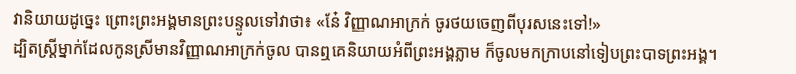វានិយាយដូច្នេះ ព្រោះព្រះអង្គមានព្រះបន្ទូលទៅវាថា៖ «នែ៎ វិញ្ញាណអាក្រក់ ចូរថយចេញពីបុរសនេះទៅ!»
ដ្បិតស្ត្រីម្នាក់ដែលកូនស្រីមានវិញ្ញាណអាក្រក់ចូល បានឮគេនិយាយអំពីព្រះអង្គភ្លាម ក៏ចូលមកក្រាបនៅទៀបព្រះបាទព្រះអង្គ។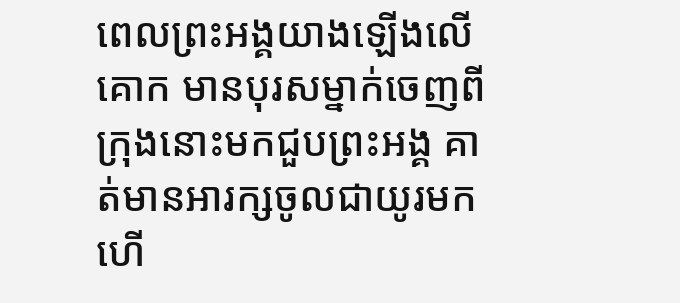ពេលព្រះអង្គយាងឡើងលើគោក មានបុរសម្នាក់ចេញពីក្រុងនោះមកជួបព្រះអង្គ គាត់មានអារក្សចូលជាយូរមកហើ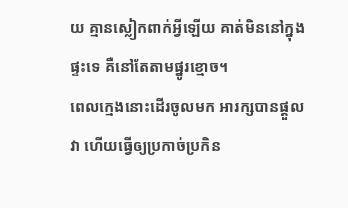យ គ្មានស្លៀកពាក់អ្វីឡើយ គាត់មិននៅក្នុងផ្ទះទេ គឺនៅតែតាមផ្នូរខ្មោច។
ពេលក្មេងនោះដើរចូលមក អារក្សបានផ្តួលវា ហើយធ្វើឲ្យប្រកាច់ប្រកិន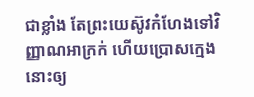ជាខ្លាំង តែព្រះយេស៊ូវកំហែងទៅវិញ្ញាណអាក្រក់ ហើយប្រោសក្មេងនោះឲ្យ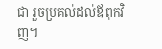ជា រួចប្រគល់ដល់ឪពុកវិញ។